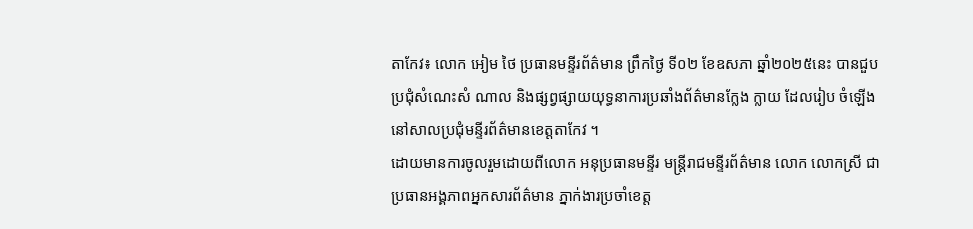តាកែវ៖ លោក អៀម ថៃ ប្រធានមន្ទីរព័ត៌មាន ព្រឹកថ្ងៃ ទី០២ ខែឧសភា ឆ្នាំ២០២៥នេះ បានជួបប្រជុំសំណេះសំ ណាល និងផ្សព្វផ្សាយយុទ្ធនាការប្រឆាំងព័ត៌មានក្លែង ក្លាយ ដែលរៀប ចំឡើងនៅសាលប្រជុំមន្ទីរព័ត៌មានខេត្តតាកែវ ។
ដោយមានការចូលរួមដោយពីលោក អនុប្រធានមន្ទីរ មន្ត្រីរាជមន្ទីរព័ត៌មាន លោក លោកស្រី ជាប្រធានអង្គភាពអ្នកសារព័ត៌មាន ភ្នាក់ងារប្រចាំខេត្ត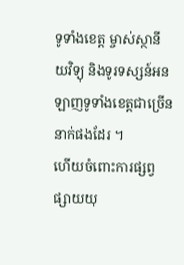ទូទាំងខេត្ត ម្ចាស់ស្ថានីយវិទ្យុ និងទូរទស្សន៍អនឡាញទូទាំងខេត្តជាច្រើននាក់ផងដែរ ។
ហើយចំពោះការផ្សព្វផ្សាយយុ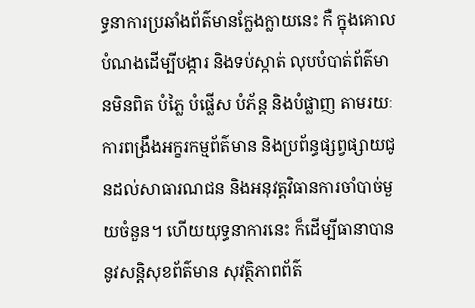ទ្ធនាការប្រឆាំងព័ត៌មានក្លែងក្លាយនេះ កឺ ក្នុងគោលបំណងដើម្បីបង្ការ និងទប់ស្កាត់ លុបបំបាត់ព័ត៌មានមិនពិត បំភ្លៃ បំផ្លើស បំភ័ន្ត និងបំផ្លាញ តាមរយៈការពង្រឹងអក្ខរកម្មព័ត៌មាន និងប្រព័ន្ធផ្សព្វផ្សាយជូនដល់សាធារណជន និងអនុវត្តវិធានការចាំបាច់មួយចំនួន។ ហើយយុទ្ធនាការនេះ ក៏ដើម្បីធានាបាននូវសន្តិសុខព័ត៌មាន សុវត្ថិភាពព័ត៌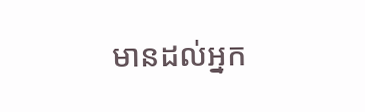មានដល់អ្នក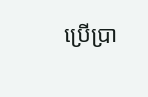ប្រើប្រា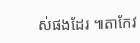ស់ផងដែរ ៕តាកែវ